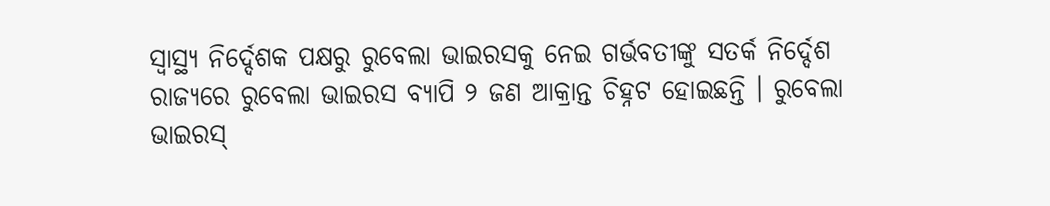ସ୍ୱାସ୍ଥ୍ୟ ନିର୍ଦ୍ଦେଶକ ପକ୍ଷରୁ ରୁବେଲା ଭାଇରସକୁ ନେଇ ଗର୍ଭବତୀଙ୍କୁ ସତର୍କ ନିର୍ଦ୍ଦେଶ
ରାଜ୍ୟରେ ରୁବେଲା ଭାଇରସ ବ୍ୟାପି ୨ ଜଣ ଆକ୍ରାନ୍ତ ଚିହ୍ନଟ ହୋଇଛନ୍ତି । ରୁବେଲା ଭାଇରସ୍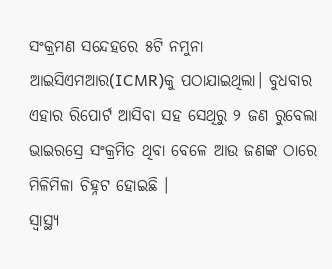ସଂକ୍ରମଣ ସନ୍ଦେହରେ ୫ଟି ନମୁନା ଆଇସିଏମଆର(ICMR)କୁ ପଠାଯାଇଥିଲା। ବୁଧବାର ଏହାର ରିପୋର୍ଟ ଆସିବା ସହ ସେଥିରୁ ୨ ଜଣ ରୁବେଲା ଭାଇରସ୍ରେ ସଂକ୍ରମିତ ଥିବା ବେଳେ ଆଉ ଜଣଙ୍କ ଠାରେ ମିଳିମିଳା ଚିହ୍ନଟ ହୋଇଛି ।
ସ୍ୱାସ୍ଥ୍ୟ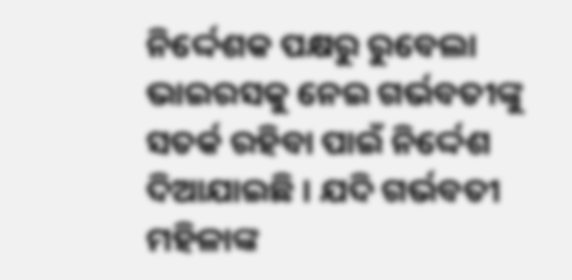ନିର୍ଦ୍ଦେଶକ ପକ୍ଷରୁ ରୁବେଲା ଭାଇରସକୁ ନେଇ ଗର୍ଭବତୀଙ୍କୁ ସତର୍କ ରହିବା ପାଇଁ ନିର୍ଦ୍ଦେଶ ଦିଆଯାଇଛି । ଯଦି ଗର୍ଭବତୀ ମହିଳାଙ୍କ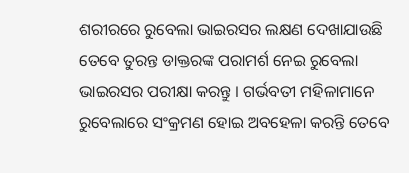ଶରୀରରେ ରୁବେଲା ଭାଇରସର ଲକ୍ଷଣ ଦେଖାଯାଉଛି ତେବେ ତୁରନ୍ତ ଡାକ୍ତରଙ୍କ ପରାମର୍ଶ ନେଇ ରୁବେଲା ଭାଇରସର ପରୀକ୍ଷା କରନ୍ତୁ । ଗର୍ଭବତୀ ମହିଳାମାନେ ରୁବେଲାରେ ସଂକ୍ରମଣ ହୋଇ ଅବହେଳା କରନ୍ତି ତେବେ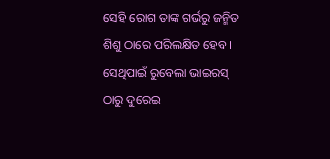ସେହି ରୋଗ ତାଙ୍କ ଗର୍ଭରୁ ଜନ୍ମିତ ଶିଶୁ ଠାରେ ପରିଲକ୍ଷିତ ହେବ । ସେଥିପାଇଁ ରୁବେଲା ଭାଇରସ୍ ଠାରୁ ଦୁରେଇ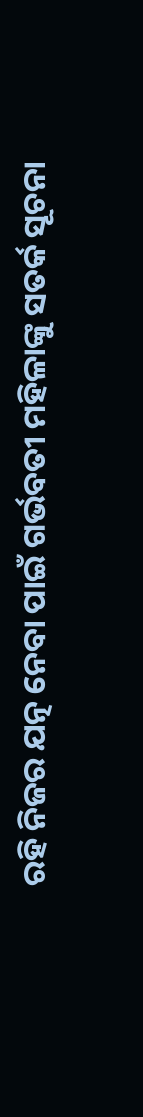ରହି ନିଜର ଯତ୍ନ ନେବା ପାଇଁ ଗର୍ଭବତୀ ମହିଳାଙ୍କୁ ସତର୍କ ସୂଚନା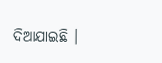ଦିଆଯାଇଛି ।